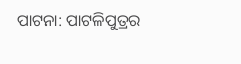ପାଟନା: ପାଟଳିପୁତ୍ରର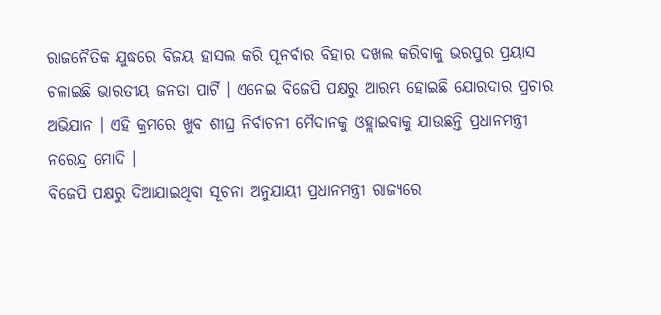ରାଜନୈତିକ ଯୁଦ୍ଧରେ ବିଜୟ ହାସଲ କରି ପୂନର୍ବାର ବିହାର ଦଖଲ କରିବାକୁ ଭରପୁର ପ୍ରୟାସ ଚଳାଇଛି ଭାରତୀୟ ଜନତା ପାର୍ଟି । ଏନେଇ ବିଜେପି ପକ୍ଷରୁ ଆରମ୍ଭ ହୋଇଛି ଯୋରଦାର ପ୍ରଚାର ଅଭିଯାନ । ଏହି କ୍ରମରେ ଖୁବ ଶୀଘ୍ର ନିର୍ବାଚନୀ ମୈଦାନକୁ ଓହ୍ଲାଇବାକୁ ଯାଉଛନ୍ତି ପ୍ରଧାନମନ୍ତ୍ରୀ ନରେନ୍ଦ୍ର ମୋଦି ।
ବିଜେପି ପକ୍ଷରୁ ଦିଆଯାଇଥିବା ସୂଚନା ଅନୁଯାୟୀ ପ୍ରଧାନମନ୍ତ୍ରୀ ରାଜ୍ୟରେ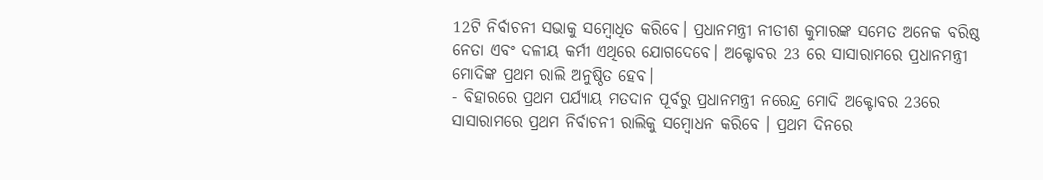12ଟି ନିର୍ବାଚନୀ ସଭାକୁ ସମ୍ବୋଧିତ କରିବେ। ପ୍ରଧାନମନ୍ତ୍ରୀ ନୀତୀଶ କୁମାରଙ୍କ ସମେତ ଅନେକ ବରିଷ୍ଠ ନେତା ଏବଂ ଦଳୀୟ କର୍ମୀ ଏଥିରେ ଯୋଗଦେବେ। ଅକ୍ଟୋବର 23 ରେ ସାସାରାମରେ ପ୍ରଧାନମନ୍ତ୍ରୀ ମୋଦିଙ୍କ ପ୍ରଥମ ରାଲି ଅନୁଷ୍ଠିତ ହେବ।
- ବିହାରରେ ପ୍ରଥମ ପର୍ଯ୍ୟାୟ ମତଦାନ ପୂର୍ବରୁ ପ୍ରଧାନମନ୍ତ୍ରୀ ନରେନ୍ଦ୍ର ମୋଦି ଅକ୍ଟୋବର 23ରେ ସାସାରାମରେ ପ୍ରଥମ ନିର୍ବାଚନୀ ରାଲିକୁ ସମ୍ବୋଧନ କରିବେ । ପ୍ରଥମ ଦିନରେ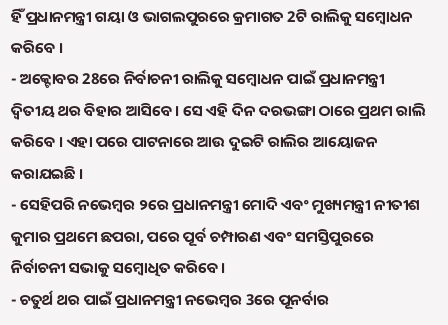ହିଁ ପ୍ରଧାନମନ୍ତ୍ରୀ ଗୟା ଓ ଭାଗଲପୁରରେ କ୍ରମାଗତ 2ଟି ରାଲିକୁ ସମ୍ବୋଧନ କରିବେ ।
- ଅକ୍ଟୋବର 28ରେ ନିର୍ବାଚନୀ ରାଲିକୁ ସମ୍ବୋଧନ ପାଇଁ ପ୍ରଧାନମନ୍ତ୍ରୀ ଦ୍ବିତୀୟ ଥର ବିହାର ଆସିବେ। ସେ ଏହି ଦିନ ଦରଭଙ୍ଗା ଠାରେ ପ୍ରଥମ ରାଲି କରିବେ । ଏହା ପରେ ପାଟନାରେ ଆଉ ଦୁଇଟି ରାଲିର ଆୟୋଜନ କରାଯଇଛି ।
- ସେହିପରି ନଭେମ୍ବର ୨ରେ ପ୍ରଧାନମନ୍ତ୍ରୀ ମୋଦି ଏବଂ ମୁଖ୍ୟମନ୍ତ୍ରୀ ନୀତୀଶ କୁମାର ପ୍ରଥମେ ଛପରା, ପରେ ପୂର୍ବ ଚମ୍ପାରଣ ଏବଂ ସମସ୍ତିପୁରରେ ନିର୍ବାଚନୀ ସଭାକୁ ସମ୍ବୋଧିତ କରିବେ।
- ଚତୁର୍ଥ ଥର ପାଇଁ ପ୍ରଧାନମନ୍ତ୍ରୀ ନଭେମ୍ବର 3ରେ ପୂନର୍ବାର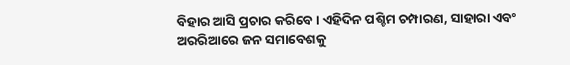ବିହାର ଆସି ପ୍ରଚାର କରିବେ । ଏହିଦିନ ପଶ୍ଚିମ ଚମ୍ପାରଣ, ସାହାରା ଏବଂ ଅରରିଆରେ ଜନ ସମାବେଶକୁ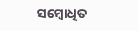ସମ୍ବୋଧିତ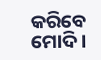କରିବେ ମୋଦି ।